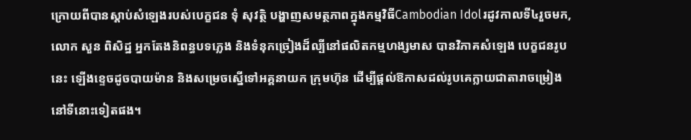ក្រោយពីបានស្ដាប់សំឡេងរបស់បេក្ខជន ទុំ សុវត្ថិ បង្ហាញសមត្ថភាពក្នុងកម្មវិធីCambodian Idolរដូវកាលទី៤រួចមក, លោក សួន ពិសិដ្ឋ អ្នកតែងនិពន្ធបទភ្លេង និងទំនុកច្រៀងដ៏ល្បីនៅផលិតកម្មហង្សមាស បានវិភាគសំឡេង បេក្ខជនរូបនេះ ឡើងខ្ទេចដូចបាយម៉ាន និងសម្រេចស្នើទៅអគ្គនាយក ក្រុមហ៊ុន ដើម្បីផ្ដល់ឱកាសដល់រូបគេក្លាយជាតារាចម្រៀងនៅទីនោះទៀតផង។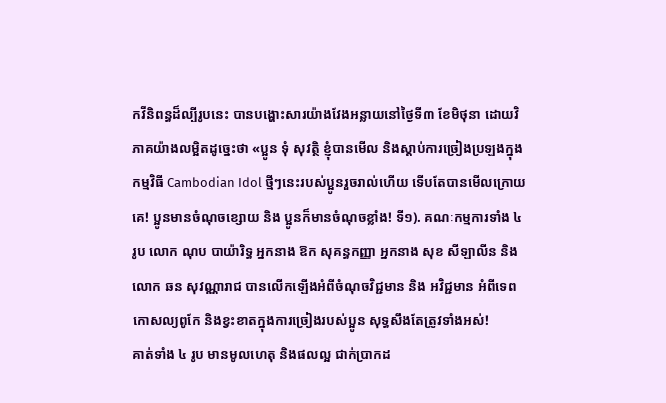កវីនិពន្ធដ៏ល្បីរូបនេះ បានបង្ហោះសារយ៉ាងវែងអន្លាយនៅថ្ងៃទី៣ ខែមិថុនា ដោយវិភាគយ៉ាងលម្អិតដូច្នេះថា «ប្អូន ទុំ សុវត្ថិ ខ្ញុំបានមើល និងស្ដាប់ការច្រៀងប្រឡងក្នុងកម្មវិធី Cambodian Idol ថ្មីៗនេះរបស់ប្អូនរួចរាល់ហើយ ទើបតែបានមើលក្រោយគេ! ប្អូនមានចំណុចខ្សោយ និង ប្អូនក៏មានចំណុចខ្លាំង! ទី១). គណៈកម្មការទាំង ៤ រូប លោក ណុប បាយ៉ារិទ្ធ អ្នកនាង ឱក សុគន្ធកញ្ញា អ្នកនាង សុខ សីឡាលីន និង លោក ឆន សុវណ្ណារាជ បានលើកឡើងអំពីចំណុចវិជ្ជមាន និង អវិជ្ជមាន អំពីទេពកោសល្យពូកែ និងខ្វះខាតក្នុងការច្រៀងរបស់ប្អូន សុទ្ធសឹងតែត្រូវទាំងអស់!
គាត់ទាំង ៤ រូប មានមូលហេតុ និងផលល្អ ជាក់ប្រាកដ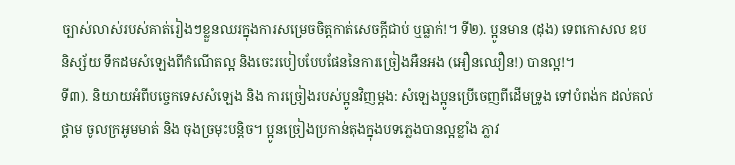ច្បាស់លាស់របស់គាត់រៀងៗខ្លួនឈរក្នុងការសម្រេចចិត្តកាត់សេចក្ដីជាប់ ឬធ្លាក់!។ ទី២). ប្អូនមាន (ដុង) ទេពកោសល ឧបនិស្ស័យ ទឹកដមសំឡេងពីកំណើតល្អ និងចេះរបៀបបែបផែននៃការច្រៀងអឺនអង (អឿនឈឿន!) បានល្អ!។
ទី៣). និយាយអំពីបច្ចេកទេសសំឡេង និង ការច្រៀងរបស់ប្អូនវិញម្ដង: សំឡេងប្អូនប្រើចេញពីដើមទ្រូង ទៅបំពង់ក ដល់គល់ថ្គាម ចូលក្រអូមមាត់ និង ចុងច្រមុះបន្តិច។ ប្អូនច្រៀងប្រកាន់តុងក្នុងបទភ្លេងបានល្អខ្លាំង ភ្លាវ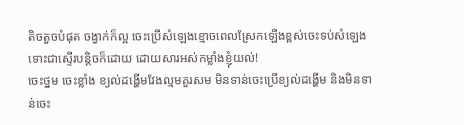តិចតួចបំផុត ចង្វាក់ក៏ល្អ ចេះប្រើសំឡេងខ្មោចពេលស្រែកឡើងខ្ពស់ចេះទប់សំឡេងទោះជាស្ទើរបន្តិចក៏ដោយ ដោយសារអស់កម្លាំងខ្ញុំយល់!
ចេះថ្នម ចេះខ្លាំង ខ្យល់ដង្ហើមវែងល្មមគួរសម មិនទាន់ចេះប្រើខ្យល់ដង្ហើម និងមិនទាន់ចេះ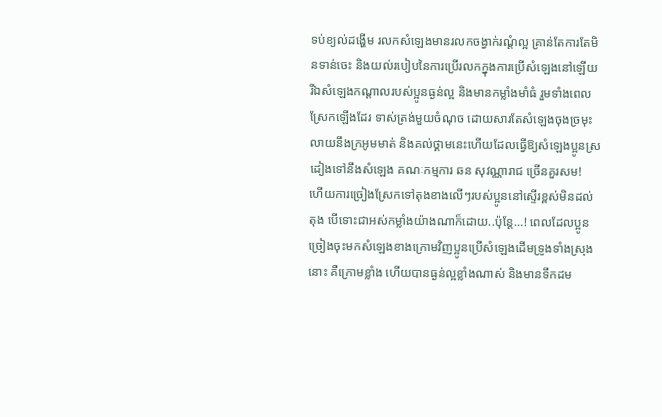ទប់ខ្យល់ដង្ហើម រលកសំឡេងមានរលកចង្វាក់រណ្ដំល្អ គ្រាន់តែការតែមិនទាន់ចេះ និងយល់របៀបនៃការប្រើរលកក្នុងការប្រើសំឡេងនៅឡើយ
រីឯសំឡេងកណ្ដាលរបស់ប្អូនធ្ងន់ល្អ និងមានកម្លាំងមាំធំ រួមទាំងពេលស្រែកឡើងដែរ ទាស់ត្រង់មួយចំណុច ដោយសារតែសំឡេងចុងច្រមុះ លាយនឹងក្រអូមមាត់ និងគល់ថ្គាមនេះហើយដែលធ្វើឱ្យសំឡេងប្អូនស្រដៀងទៅនឹងសំឡេង គណៈកម្មការ ឆន សុវណ្ណារាជ ច្រើនគួរសម!
ហើយការច្រៀងស្រែកទៅតុងខាងលើៗរបស់ប្អូននៅស្ទើរខ្ពស់មិនដល់តុង បើទោះជាអស់កម្លាំងយ៉ាងណាក៏ដោយ..ប៉ុន្តែ…! ពេលដែលប្អូនច្រៀងចុះមកសំឡេងខាងក្រោមវិញប្អូនប្រើសំឡេងដើមទ្រូងទាំងស្រុងនោះ គឺក្រោមខ្លាំង ហើយបានធ្ងន់ល្អខ្លាំងណាស់ និងមានទឹកដម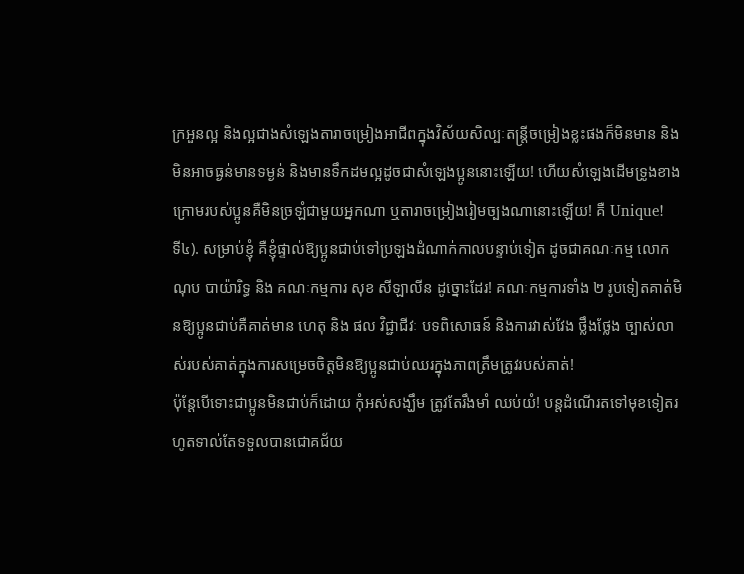ក្រអួនល្អ និងល្អជាងសំឡេងតារាចម្រៀងអាជីពក្នុងវិស័យសិល្បៈតន្ត្រីចម្រៀងខ្លះផងក៏មិនមាន និងមិនអាចធ្ងន់មានទម្ងន់ និងមានទឹកដមល្អដូចជាសំឡេងប្អូននោះឡើយ! ហើយសំឡេងដើមទ្រូងខាងក្រោមរបស់ប្អូនគឺមិនច្រឡំជាមួយអ្នកណា ឬតារាចម្រៀងរៀមច្បងណានោះឡើយ! គឺ Unique!
ទី៤). សម្រាប់ខ្ញុំ គឺខ្ញុំផ្ទាល់ឱ្យប្អូនជាប់ទៅប្រឡងដំណាក់កាលបន្ទាប់ទៀត ដូចជាគណៈកម្ម លោក ណុប បាយ៉ារិទ្ធ និង គណៈកម្មការ សុខ សីឡាលីន ដូច្នោះដែរ! គណៈកម្មការទាំង ២ រូបទៀតគាត់មិនឱ្យប្អូនជាប់គឺគាត់មាន ហេតុ និង ផល វិជ្ជាជីវៈ បទពិសោធន៍ និងការវាស់វែង ថ្លឹងថ្លែង ច្បាស់លាស់របស់គាត់ក្នុងការសម្រេចចិត្តមិនឱ្យប្អូនជាប់ឈរក្នុងភាពត្រឹមត្រូវរបស់គាត់!
ប៉ុន្តែបើទោះជាប្អូនមិនជាប់ក៏ដោយ កុំអស់សង្ឃឹម ត្រូវតែរឹងមាំ ឈប់យំ! បន្តដំណើរតទៅមុខទៀតរហូតទាល់តែទទួលបានជោគជ័យ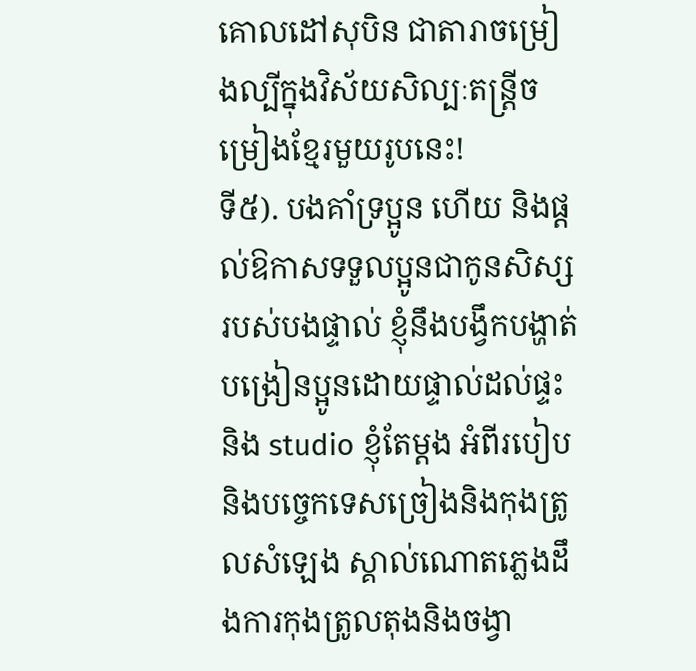គោលដៅសុបិន ជាតារាចម្រៀងល្បីក្នុងវិស័យសិល្បៈតន្ត្រីចម្រៀងខ្មែរមួយរូបនេះ!
ទី៥). បងគាំទ្រប្អូន ហើយ និងផ្ដល់ឱកាសទទួលប្អូនជាកូនសិស្សរបស់បងផ្ទាល់ ខ្ញុំនឹងបង្វឹកបង្ហាត់បង្រៀនប្អូនដោយផ្ទាល់ដល់ផ្ទះនិង studio ខ្ញុំតែម្ដង អំពីរបៀប និងបច្ចេកទេសច្រៀងនិងកុងត្រូលសំឡេង ស្គាល់ណោតភ្លេងដឹងការកុងត្រូលតុងនិងចង្វា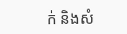ក់ និងសំ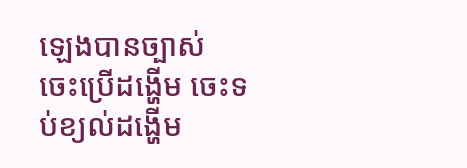ឡេងបានច្បាស់ ចេះប្រើដង្ហើម ចេះទប់ខ្យល់ដង្ហើម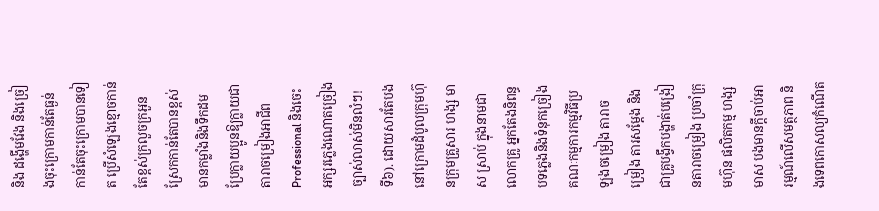និង ដង្ហើមវែង និងច្រៀងចុះក្រោមកាន់តែធ្ងន់កាន់តែចុះក្រោមបានទៀត ប្រើសំឡេងខ្មោចកាន់តែខ្ពស់ក្រលួចក្រអួន ស្រែកកាន់តែបានខ្ពស់មានកម្លាំងនិងទឹកដម ប្រែក្លាយប្អូនឱ្យក្លាយជាតារាចម្រៀងអាជីព Professional និងចេះអក្សរភ្លេងណោតច្រៀងច្បាស់លាស់មិនលំៗ!
ទី៦). ដោយសារតែបងនៅក្រោមដំបូលក្រុមហ៊ុនក្រុមគ្រួសារ ហង្ស មាស ស្រាប់ ក្នុងនាមជា លោកគ្រូ អ្នកតែងនិពន្ធបទភ្លេងនិងទំនុកច្រៀង គណៈកម្មការកម្មវិធីប្រឡងចម្រៀង តារាចម្រៀង តារសម្ដែង និងជាគ្រូបង្វឹកបង្ហាត់បង្រៀនតារាចម្រៀង ប្រចាំក្រុមហ៊ុន ផលិតកម្ម ហង្ស មាស បងមានក្ដីចាប់អារម្មណ៍លើសមត្ថភាព និងទេពកោសល្យកំណើត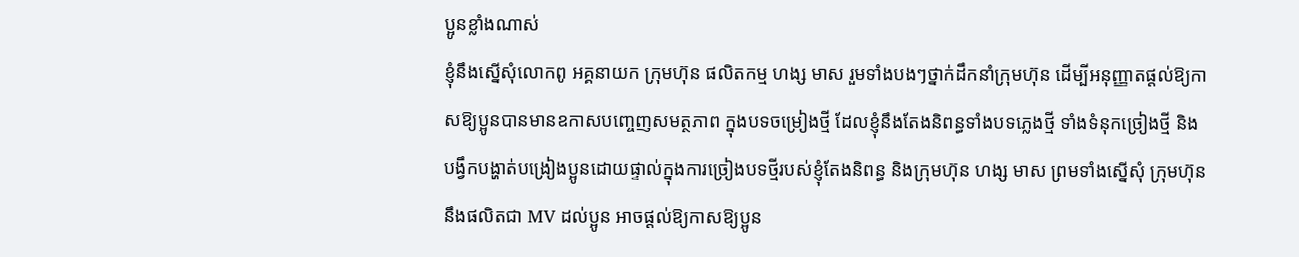ប្អូនខ្លាំងណាស់
ខ្ញុំនឹងស្នើសុំលោកពូ អគ្គនាយក ក្រុមហ៊ុន ផលិតកម្ម ហង្ស មាស រួមទាំងបងៗថ្នាក់ដឹកនាំក្រុមហ៊ុន ដើម្បីអនុញ្ញាតផ្ដល់ឱ្យកាសឱ្យប្អូនបានមានឧកាសបញ្ចេញសមត្ថភាព ក្នុងបទចម្រៀងថ្មី ដែលខ្ញុំនឹងតែងនិពន្ធទាំងបទភ្លេងថ្មី ទាំងទំនុកច្រៀងថ្មី និង បង្វឹកបង្ហាត់បង្រៀងប្អូនដោយផ្ទាល់ក្នុងការច្រៀងបទថ្មីរបស់ខ្ញុំតែងនិពន្ធ និងក្រុមហ៊ុន ហង្ស មាស ព្រមទាំងស្នើសុំ ក្រុមហ៊ុន នឹងផលិតជា MV ដល់ប្អូន អាចផ្ដល់ឱ្យកាសឱ្យប្អូន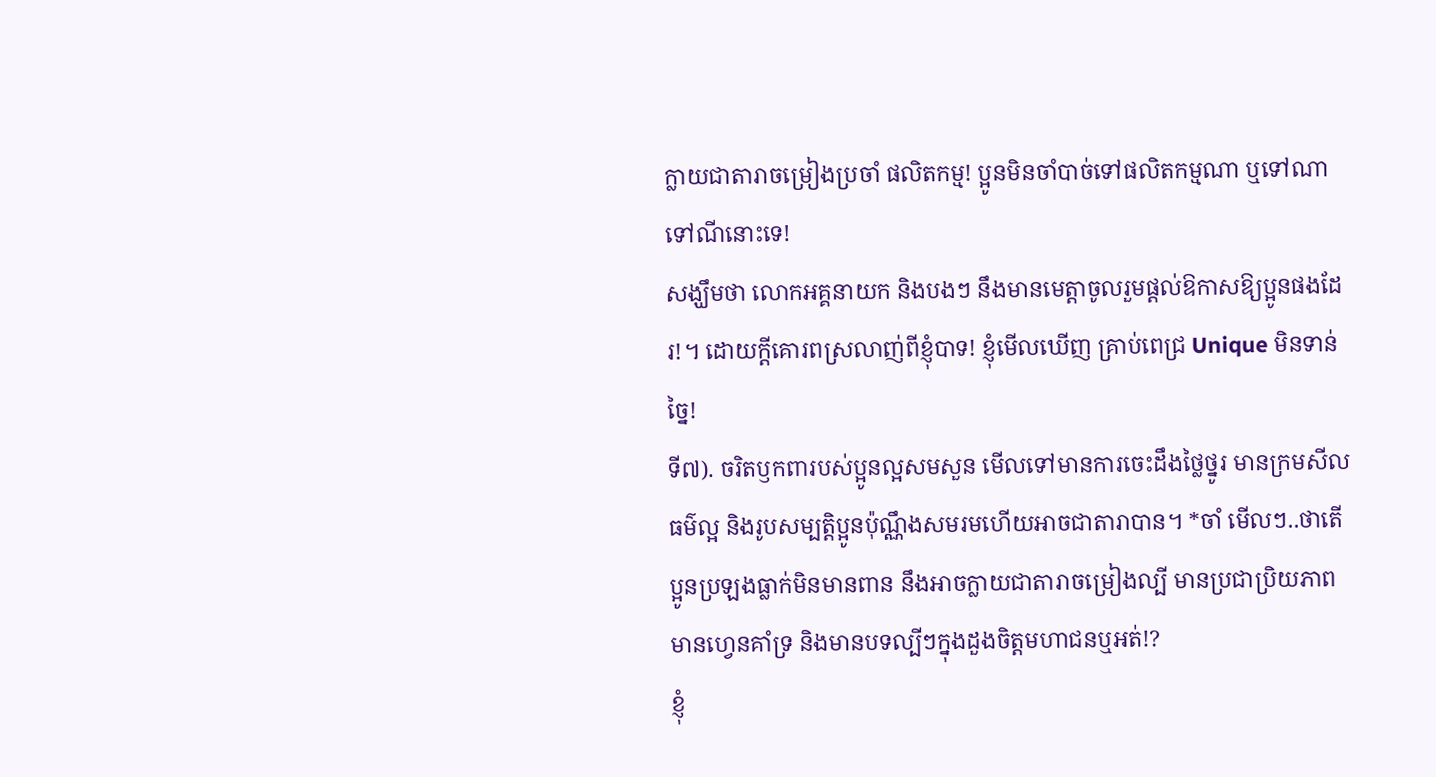ក្លាយជាតារាចម្រៀងប្រចាំ ផលិតកម្ម! ប្អូនមិនចាំបាច់ទៅផលិតកម្មណា ឬទៅណាទៅណីនោះទេ!
សង្ឃឹមថា លោកអគ្គនាយក និងបងៗ នឹងមានមេត្តាចូលរួមផ្ដល់ឱកាសឱ្យប្អូនផងដែរ!។ ដោយក្ដីគោរពស្រលាញ់ពីខ្ញុំបាទ! ខ្ញុំមើលឃើញ គ្រាប់ពេជ្រ Unique មិនទាន់ច្នៃ!
ទី៧). ចរិតឫកពារបស់ប្អូនល្អសមសួន មើលទៅមានការចេះដឹងថ្លៃថ្នូរ មានក្រមសីលធម៌ល្អ និងរូបសម្បត្តិប្អូនប៉ុណ្ណឹងសមរមហើយអាចជាតារាបាន។ *ចាំ មើលៗ..ថាតើប្អូនប្រឡងធ្លាក់មិនមានពាន នឹងអាចក្លាយជាតារាចម្រៀងល្បី មានប្រជាប្រិយភាព មានហ្វេនគាំទ្រ និងមានបទល្បីៗក្នុងដួងចិត្តមហាជនឬអត់!?
ខ្ញុំ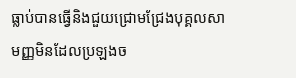ធ្លាប់បានធ្វើនិងជួយជ្រោមជ្រែងបុគ្គលសាមញ្ញមិនដែលប្រឡងច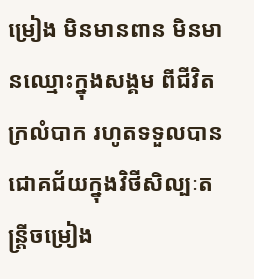ម្រៀង មិនមានពាន មិនមានឈ្មោះក្នុងសង្គម ពីជីវិតក្រលំបាក រហូតទទួលបានជោគជ័យក្នុងវិថីសិល្បៈតន្ត្រីចម្រៀង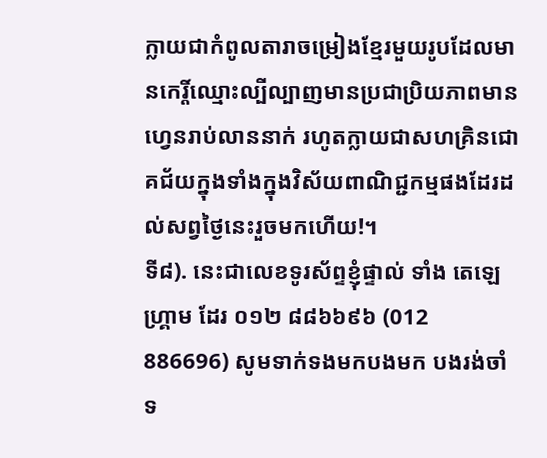ក្លាយជាកំពូលតារាចម្រៀងខ្មែរមួយរូបដែលមានកេរ្តិ៍ឈ្មោះល្បីល្បាញមានប្រជាប្រិយភាពមានហ្វេនរាប់លាននាក់ រហូតក្លាយជាសហគ្រិនជោគជ័យក្នុងទាំងក្នុងវិស័យពាណិជ្ជកម្មផងដែរដល់សព្វថ្ងៃនេះរួចមកហើយ!។
ទី៨). នេះជាលេខទូរស័ព្ទខ្ញុំផ្ទាល់ ទាំង តេឡេហ្គ្រាម ដែរ ០១២ ៨៨៦៦៩៦ (012 886696) សូមទាក់ទងមកបងមក បងរង់ចាំទ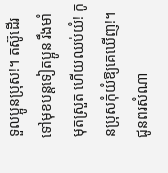ទួលប្អូនប្រុស!។ តស៊ូដើរទៅមុខបន្តទៀតប្អូន រឹងមាំ មុតស្រួត ហើយឈប់យំ! កូនប្រុសកុំយំឱ្យគេឃើញ!។ ជូនពរសំណា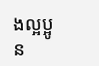ងល្អប្អូន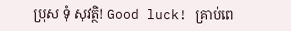ប្រុស ទុំ សុវត្ថិ! Good luck! គ្រាប់ពេ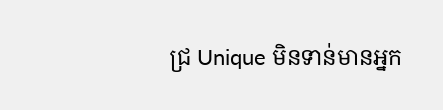ជ្រ Unique មិនទាន់មានអ្នក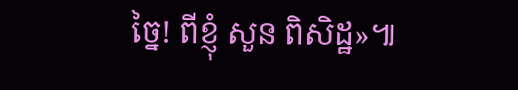ច្នៃ! ពីខ្ញុំ សួន ពិសិដ្ឋ»៕